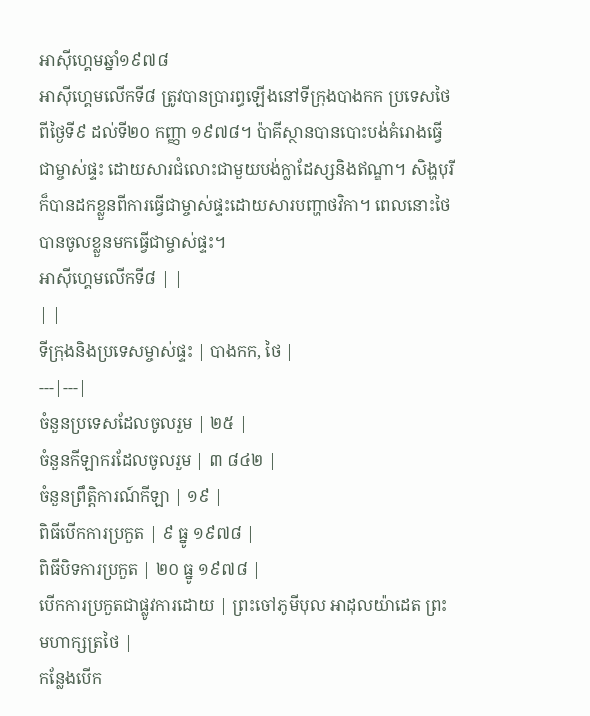អាស៊ីហ្គេមឆ្នាំ១៩៧៨
អាស៊ីហ្គេមលើកទី៨ ត្រូវបានប្រារព្ធឡើងនៅទីក្រុងបាងកក ប្រទេសថៃ ពីថ្ងៃទី៩ ដល់ទី២០ កញ្ញា ១៩៧៨។ ប៉ាគីស្ថានបានបោះបង់គំរោងធ្វើជាម្ចាស់ផ្ទះ ដោយសារជំលោះជាមួយបង់ក្លាដែស្សនិងឥណ្ឌា។ សិង្ហបុរីក៏បានដកខ្លួនពីការធ្វើជាម្ចាស់ផ្ទះដោយសារបញ្ហាថវិកា។ ពេលនោះថៃបានចូលខ្លួនមកធ្វើជាម្ចាស់ផ្ទះ។
អាស៊ីហ្គេមលើកទី៨ | |
| |
ទីក្រុងនិងប្រទេសម្ចាស់ផ្ទះ | បាងកក, ថៃ |
---|---|
ចំនួនប្រទេសដែលចូលរួម | ២៥ |
ចំនួនកីឡាករដែលចូលរួម | ៣ ៨៤២ |
ចំនួនព្រឹត្តិការណ៍កីឡា | ១៩ |
ពិធីបើកការប្រកួត | ៩ ធ្នូ ១៩៧៨ |
ពិធីបិទការប្រកួត | ២០ ធ្នូ ១៩៧៨ |
បើកការប្រកួតជាផ្លូវការដោយ | ព្រះចៅភូមីបុល អាដុលយ៉ាដេត ព្រះមហាក្សត្រថៃ |
កន្លែងបើក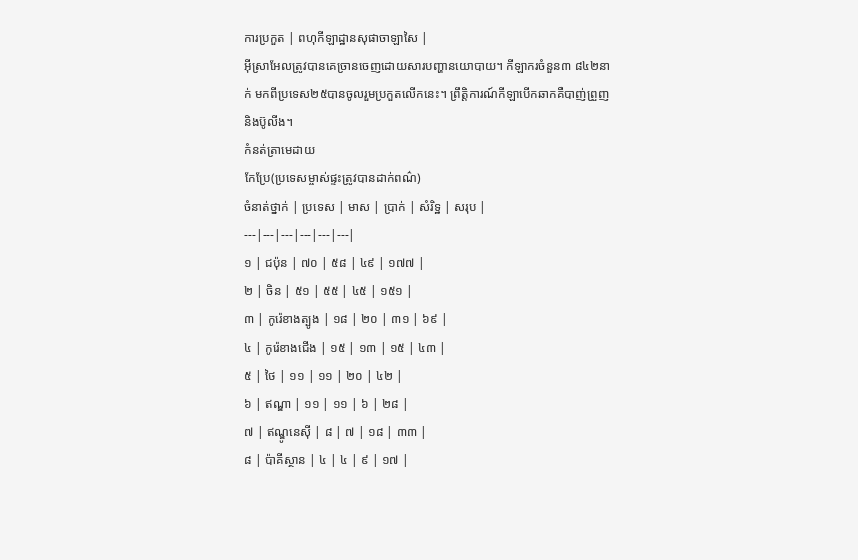ការប្រកួត | ពហុកីឡាដ្ឋានសុផាចាឡាសៃ |
អ៊ីស្រាអែលត្រូវបានគេច្រានចេញដោយសារបញ្ហានយោបាយ។ កីឡាករចំនួន៣ ៨៤២នាក់ មកពីប្រទេស២៥បានចូលរួមប្រកួតលើកនេះ។ ព្រឹត្តិការណ៍កីឡាបើកឆាកគឺបាញ់ព្រួញនិងប៊ូលីង។
កំនត់ត្រាមេដាយ
កែប្រែ(ប្រទេសម្ចាស់ផ្ទះត្រូវបានដាក់ពណ៌)
ចំនាត់ថ្នាក់ | ប្រទេស | មាស | ប្រាក់ | សំរិទ្ឋ | សរុប |
---|---|---|---|---|---|
១ | ជប៉ុន | ៧០ | ៥៨ | ៤៩ | ១៧៧ |
២ | ចិន | ៥១ | ៥៥ | ៤៥ | ១៥១ |
៣ | កូរ៉េខាងត្បូង | ១៨ | ២០ | ៣១ | ៦៩ |
៤ | កូរ៉េខាងជើង | ១៥ | ១៣ | ១៥ | ៤៣ |
៥ | ថៃ | ១១ | ១១ | ២០ | ៤២ |
៦ | ឥណ្ឌា | ១១ | ១១ | ៦ | ២៨ |
៧ | ឥណ្ឌូនេស៊ី | ៨ | ៧ | ១៨ | ៣៣ |
៨ | ប៉ាគីស្ថាន | ៤ | ៤ | ៩ | ១៧ |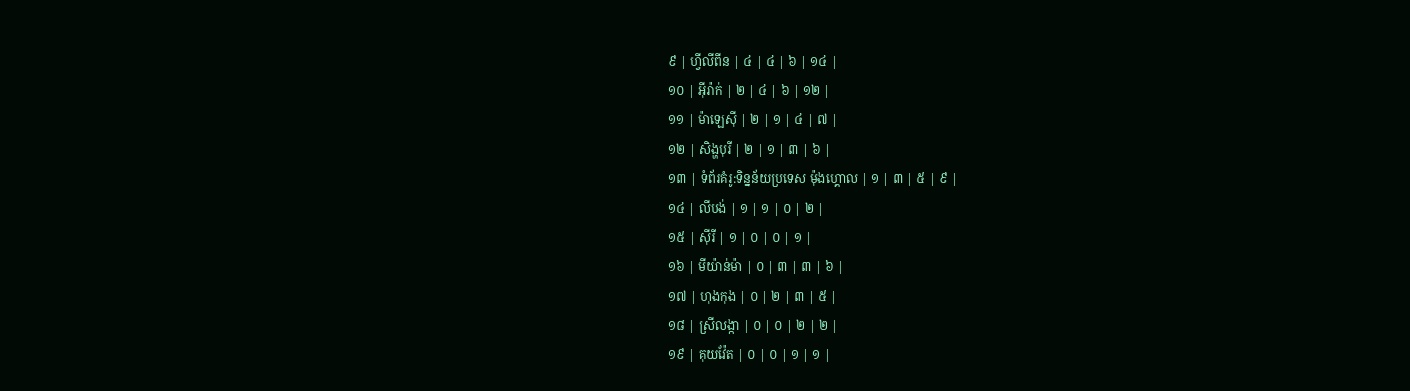៩ | ហ្វីលីពីន | ៤ | ៤ | ៦ | ១៤ |
១០ | អ៊ីរ៉ាក់ | ២ | ៤ | ៦ | ១២ |
១១ | ម៉ាឡេស៊ី | ២ | ១ | ៤ | ៧ |
១២ | សិង្ហបុរី | ២ | ១ | ៣ | ៦ |
១៣ | ទំព័រគំរូ:ទិន្នន័យប្រទេស ម៉ុងហ្គោល | ១ | ៣ | ៥ | ៩ |
១៤ | លីបង់ | ១ | ១ | ០ | ២ |
១៥ | ស៊ីរី | ១ | ០ | ០ | ១ |
១៦ | មីយ៉ាន់ម៉ា | ០ | ៣ | ៣ | ៦ |
១៧ | ហុងកុង | ០ | ២ | ៣ | ៥ |
១៨ | ស្រីលង្កា | ០ | ០ | ២ | ២ |
១៩ | គុយវ៉ែត | ០ | ០ | ១ | ១ |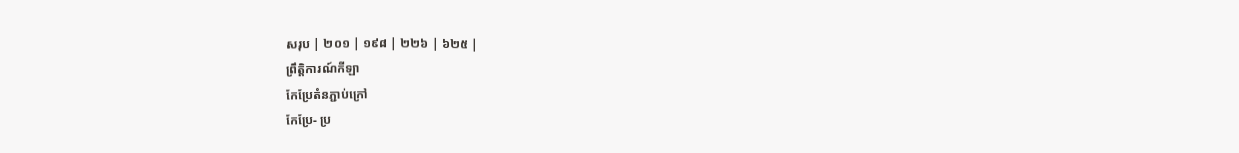សរុប | ២០១ | ១៩៨ | ២២៦ | ៦២៥ |
ព្រឹត្តិការណ៍កីឡា
កែប្រែតំនភ្ជាប់ក្រៅ
កែប្រែ- ប្រ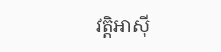វត្តិអាស៊ី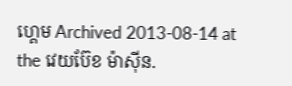ហ្គេម Archived 2013-08-14 at the វេយប៊ែខ ម៉ាស៊ីន.